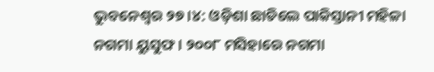ଭୁବନେଶ୍ବର ୨୭।୪: ଓଡ଼ିଶା ଛାଡିଲେ ପାକିସ୍ତାନୀ ମହିଳା ନଗମା ୟୁସୁଫ । ୨୦୦୮ ମସିହାରେ ନଗମା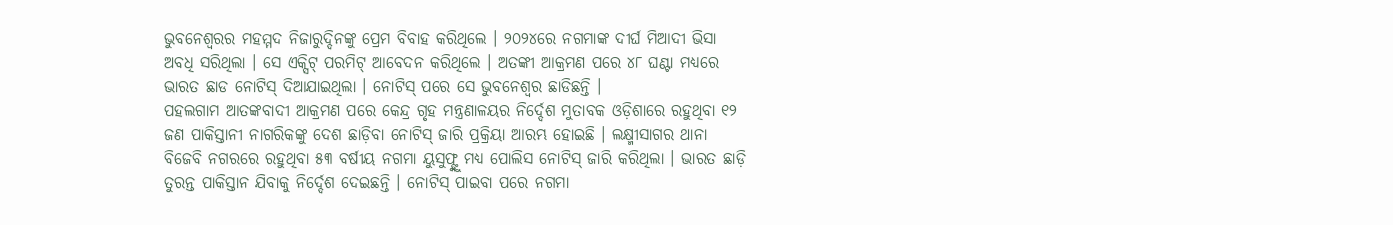ଭୁବନେଶ୍ୱରର ମହମ୍ମଦ ନିଜାରୁଦ୍ଦିନଙ୍କୁ ପ୍ରେମ ବିବାହ କରିଥିଲେ । ୨୦୨୪ରେ ନଗମାଙ୍କ ଦୀର୍ଘ ମିଆଦୀ ଭିସା ଅବଧି ସରିଥିଲା । ସେ ଏକ୍ସିଟ୍ ପରମିଟ୍ ଆବେଦନ କରିଥିଲେ । ଅତଙ୍କୀ ଆକ୍ରମଣ ପରେ ୪୮ ଘଣ୍ଟା ମଧ୍ୟରେ ଭାରତ ଛାଡ ନୋଟିସ୍ ଦିଆଯାଇଥିଲା । ନୋଟିସ୍ ପରେ ସେ ଭୁବନେଶ୍ୱର ଛାଡିଛନ୍ତି ।
ପହଲଗାମ ଆତଙ୍କବାଦୀ ଆକ୍ରମଣ ପରେ କେନ୍ଦ୍ର ଗୃହ ମନ୍ତ୍ରଣାଳୟର ନିର୍ଦ୍ଦେଶ ମୁତାବକ ଓଡ଼ିଶାରେ ରହୁଥିବା ୧୨ ଜଣ ପାକିସ୍ତାନୀ ନାଗରିକଙ୍କୁ ଦେଶ ଛାଡ଼ିବା ନୋଟିସ୍ ଜାରି ପ୍ରକ୍ରିୟା ଆରମ୍ଭ ହୋଇଛି । ଲକ୍ଷ୍ମୀସାଗର ଥାନା ବିଜେବି ନଗରରେ ରହୁଥିବା ୫୩ ବର୍ଷୀୟ ନଗମା ୟୁସୁଫ୍ଙ୍କୁ ମଧ୍ୟ ପୋଲିସ ନୋଟିସ୍ ଜାରି କରିଥିଲା । ଭାରତ ଛାଡ଼ି ତୁରନ୍ତ ପାକିସ୍ତାନ ଯିବାକୁ ନିର୍ଦ୍ଦେଶ ଦେଇଛନ୍ତି । ନୋଟିସ୍ ପାଇବା ପରେ ନଗମା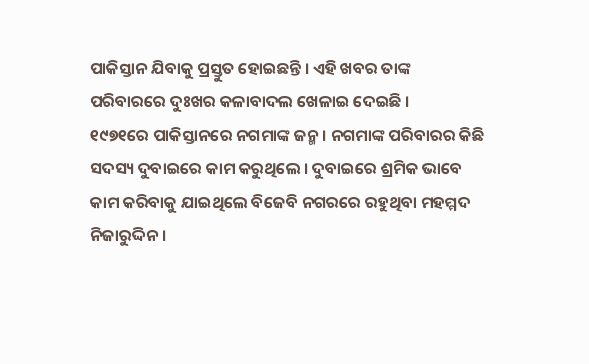ପାକିସ୍ତାନ ଯିବାକୁ ପ୍ରସ୍ତୁତ ହୋଇଛନ୍ତି । ଏହି ଖବର ତାଙ୍କ ପରିବାରରେ ଦୁଃଖର କଳାବାଦଲ ଖେଳାଇ ଦେଇଛି ।
୧୯୭୧ରେ ପାକିସ୍ତାନରେ ନଗମାଙ୍କ ଜନ୍ମ । ନଗମାଙ୍କ ପରିବାରର କିଛି ସଦସ୍ୟ ଦୁବାଇରେ କାମ କରୁଥିଲେ । ଦୁବାଇରେ ଶ୍ରମିକ ଭାବେ କାମ କରିବାକୁ ଯାଇଥିଲେ ବିଜେବି ନଗରରେ ରହୁଥିବା ମହମ୍ମଦ ନିଜାରୁଦ୍ଦିନ ।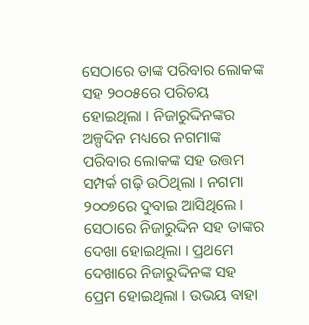ସେଠାରେ ତାଙ୍କ ପରିବାର ଲୋକଙ୍କ ସହ ୨୦୦୫ରେ ପରିଚୟ ହୋଇଥିଲା । ନିଜାରୁଦ୍ଦିନଙ୍କର ଅଳ୍ପଦିନ ମଧ୍ୟରେ ନଗମାଙ୍କ ପରିବାର ଲୋକଙ୍କ ସହ ଉତ୍ତମ ସମ୍ପର୍କ ଗଢ଼ି ଉଠିଥିଲା । ନଗମା ୨୦୦୭ରେ ଦୁବାଇ ଆସିଥିଲେ । ସେଠାରେ ନିଜାରୁଦ୍ଦିନ ସହ ତାଙ୍କର ଦେଖା ହୋଇଥିଲା । ପ୍ରଥମେ ଦେଖାରେ ନିଜାରୁଦ୍ଦିନଙ୍କ ସହ ପ୍ରେମ ହୋଇଥିଲା । ଉଭୟ ବାହା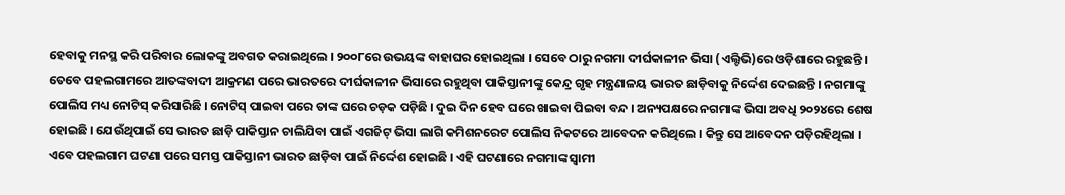ହେବାକୁ ମନସ୍ଥ କରି ପରିବାର ଲୋକଙ୍କୁ ଅବଗତ କରାଇଥିଲେ । ୨୦୦୮ରେ ଉଭୟଙ୍କ ବାହାଘର ହୋଇଥିଲା । ସେବେ ଠାରୁ ନଗମା ଦୀର୍ଘକାଳୀନ ଭିସା (ଏଲ୍ଟିଭି)ରେ ଓଡ଼ିଶାରେ ରହୁଛନ୍ତି ।
ତେବେ ପହଲଗାମରେ ଆତଙ୍କବାଦୀ ଆକ୍ରମଣ ପରେ ଭାରତରେ ଦୀର୍ଘକାଳୀନ ଭିସାରେ ରହୁଥିବା ପାକିସ୍ତାନୀଙ୍କୁ କେନ୍ଦ୍ର ଗୃହ ମନ୍ତ୍ରଣାଳୟ ଭାରତ ଛାଡ଼ିବାକୁ ନିର୍ଦ୍ଦେଶ ଦେଇଛନ୍ତି । ନଗମାଙ୍କୁ ପୋଲିସ ମଧ୍ୟ ନୋଟିସ୍ କରିସାରିଛି । ନୋଟିସ୍ ପାଇବା ପରେ ତାଙ୍କ ଘରେ ଚଡ଼କ ପଡ଼ିଛି । ଦୁଇ ଦିନ ହେବ ଘରେ ଖାଇବା ପିଇବା ବନ୍ଦ । ଅନ୍ୟପକ୍ଷରେ ନଗମାଙ୍କ ଭିସା ଅବଧି ୨୦୨୪ରେ ଶେଷ ହୋଇଛି । ଯେଉଁଥିପାଇଁ ସେ ଭାରତ ଛାଡ଼ି ପାକିସ୍ତାନ ଚାଲିଯିବା ପାଇଁ ଏଗଜିଟ୍ ଭିସା ଲାଗି କମିଶନରେଟ ପୋଲିସ ନିକଟରେ ଆବେଦନ କରିଥିଲେ । କିନ୍ତୁ ସେ ଆବେଦନ ପଡ଼ିରହିଥିଲା । ଏବେ ପହଲଗାମ ଘଟଣା ପରେ ସମସ୍ତ ପାକିସ୍ତାନୀ ଭାରତ ଛାଡ଼ିବା ପାଇଁ ନିର୍ଦ୍ଦେଶ ହୋଇଛି । ଏହି ଘଟଣାରେ ନଗମାଙ୍କ ସ୍ୱାମୀ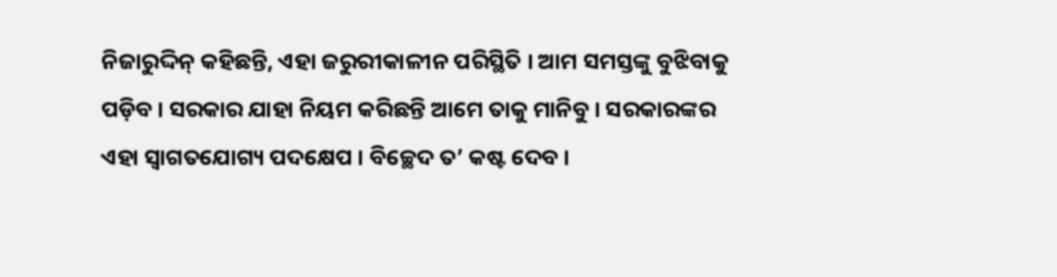ନିଜାରୁଦ୍ଦିନ୍ କହିଛନ୍ତି, ଏହା ଜରୁରୀକାଳୀନ ପରିସ୍ଥିତି । ଆମ ସମସ୍ତଙ୍କୁ ବୁଝିବାକୁ ପଡ଼ିବ । ସରକାର ଯାହା ନିୟମ କରିଛନ୍ତି ଆମେ ତାକୁ ମାନିବୁ । ସରକାରଙ୍କର ଏହା ସ୍ୱାଗତଯୋଗ୍ୟ ପଦକ୍ଷେପ । ବିଚ୍ଛେଦ ତ’ କଷ୍ଟ ଦେବ ।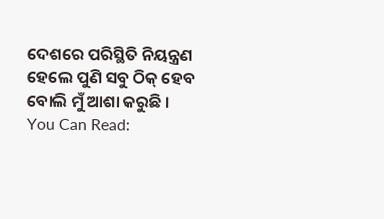ଦେଶରେ ପରିସ୍ଥିତି ନିୟନ୍ତ୍ରଣ ହେଲେ ପୁଣି ସବୁ ଠିକ୍ ହେବ ବୋଲି ମୁଁ ଆଶା କରୁଛି ।
You Can Read: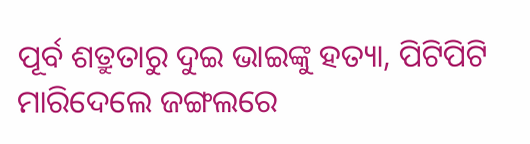ପୂର୍ବ ଶତ୍ରୁତାରୁ ଦୁଇ ଭାଇଙ୍କୁ ହତ୍ୟା, ପିଟିପିଟି ମାରିଦେଲେ ଜଙ୍ଗଲରେ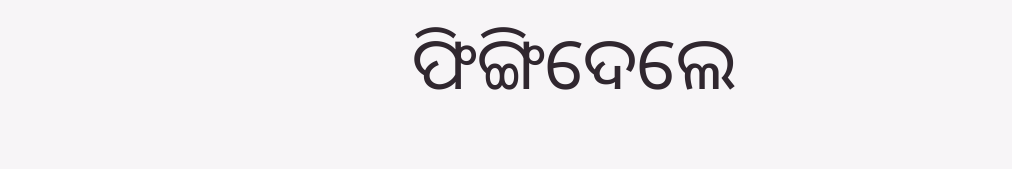ଫିଙ୍ଗିଦେଲେ